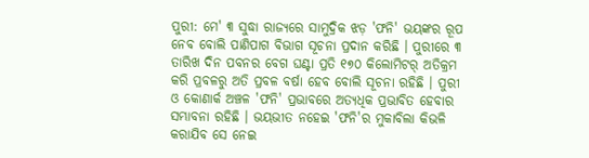ପୁରୀ: ମେ' ୩ ସୁଦ୍ଧା ରାଜ୍ୟରେ ସାମୁଦ୍ରିକ ଝଡ଼ 'ଫନି' ଭୟଙ୍କର ରୂପ ନେବ ବୋଲି ପାଣିପାଗ ବିଭାଗ ସୂଚନା ପ୍ରଦାନ କରିଛି । ପୁରୀରେ ୩ ତାରିଖ ଦିନ ପବନର ବେଗ ଘଣ୍ଟା ପ୍ରତି ୧୭୦ କିଲୋମିଟର୍ ଅତିକ୍ରମ କରି ପ୍ରବଳରୁ ଅତି ପ୍ରବଳ ବର୍ଷା ହେବ ବୋଲି ସୂଚନା ରହିଛି । ପୁରୀ ଓ କୋଣାର୍କ ଅଞ୍ଚଳ 'ଫନି' ପ୍ରଭାବରେ ଅତ୍ୟଧିକ ପ୍ରଭାବିତ ହେବାର ସମ୍ଭାବନା ରହିଛି । ଭୟଭୀତ ନହେଇ 'ଫନି'ର ମୁକାବିଲା କିଭଳି କରାଯିବ ସେ ନେଇ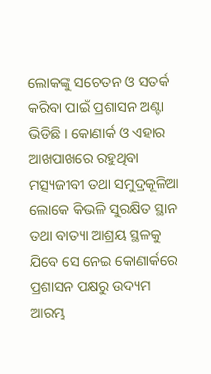ଲୋକଙ୍କୁ ସଚେତନ ଓ ସତର୍କ କରିବା ପାଇଁ ପ୍ରଶାସନ ଅଣ୍ଟା ଭିଡିଛି । କୋଣାର୍କ ଓ ଏହାର ଆଖପାଖରେ ରହୁଥିବା ମତ୍ସ୍ୟଜୀବୀ ତଥା ସମୁଦ୍ରକୂଳିଆ ଲୋକେ କିଭଳି ସୁରକ୍ଷିତ ସ୍ଥାନ ତଥା ବାତ୍ୟା ଆଶ୍ରୟ ସ୍ଥଳକୁ ଯିବେ ସେ ନେଇ କୋଣାର୍କରେ ପ୍ରଶାସନ ପକ୍ଷରୁ ଉଦ୍ୟମ ଆରମ୍ଭ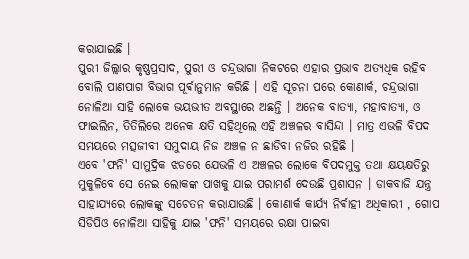କରାଯାଇଛି ।
ପୁରୀ ଜିଲ୍ଲାର କୃଷ୍ଣପ୍ରସାଦ, ପୁରୀ ଓ ଚନ୍ଦ୍ରଭାଗା ନିକଟରେ ଏହାର ପ୍ରଭାବ ଅତ୍ୟଧିକ ରହିବ ବୋଲି ପାଣପାଗ ବିଭାଗ ପୂର୍ଵାନୁମାନ କରିଛି । ଏହି ସୂଚନା ପରେ କୋଣାର୍କ, ଚନ୍ଦ୍ରଭାଗା ନୋଳିଆ ସାହି ଲୋକେ ଭୟଭୀତ ଅବସ୍ଥାରେ ଅଛନ୍ତି । ଅନେକ ବାତ୍ୟା, ମହାବାତ୍ୟା, ଓ ଫାଇଲିନ, ତିତିଲିରେ ଅନେକ କ୍ଷତି ସହିଥିଲେ ଏହି ଅଞ୍ଚଳର ବାସିନ୍ଦା । ମାତ୍ର ଏଭଳି ବିପଦ ସମୟରେ ମତ୍ସଜୀବୀ ସମୁଦାୟ ନିଜ ଅଞ୍ଚଳ ନ ଛାଡିବା ନଜିର ରହିଛି ।
ଏବେ 'ଫନି' ସାମୁଦ୍ରିକ ଝଡରେ ଯେଭଳି ଏ ଅଞ୍ଚଳର ଲୋକେ ବିପଦମୁକ୍ତ ତଥା କ୍ଷୟକ୍ଷତିରୁ ମୁକୁଳିବେ ସେ ନେଇ ଲୋକଙ୍କ ପାଖକୁ ଯାଇ ପରାମର୍ଶ ଦେଉଛି ପ୍ରଶାସନ । ଡାକବାଜି ଯନ୍ତ୍ର ସାହାଯ୍ୟରେ ଲୋକଙ୍କୁ ସଚେତନ କରାଯାଉଛି । କୋଣାର୍କ କାର୍ଯ୍ୟ ନିର୍ଵାହୀ ଅଧିକାରୀ , ଗୋପ ସିଡିପିଓ ନୋଳିଆ ସାହିକୁ ଯାଇ 'ଫନି' ସମୟରେ ରକ୍ଷା ପାଇବା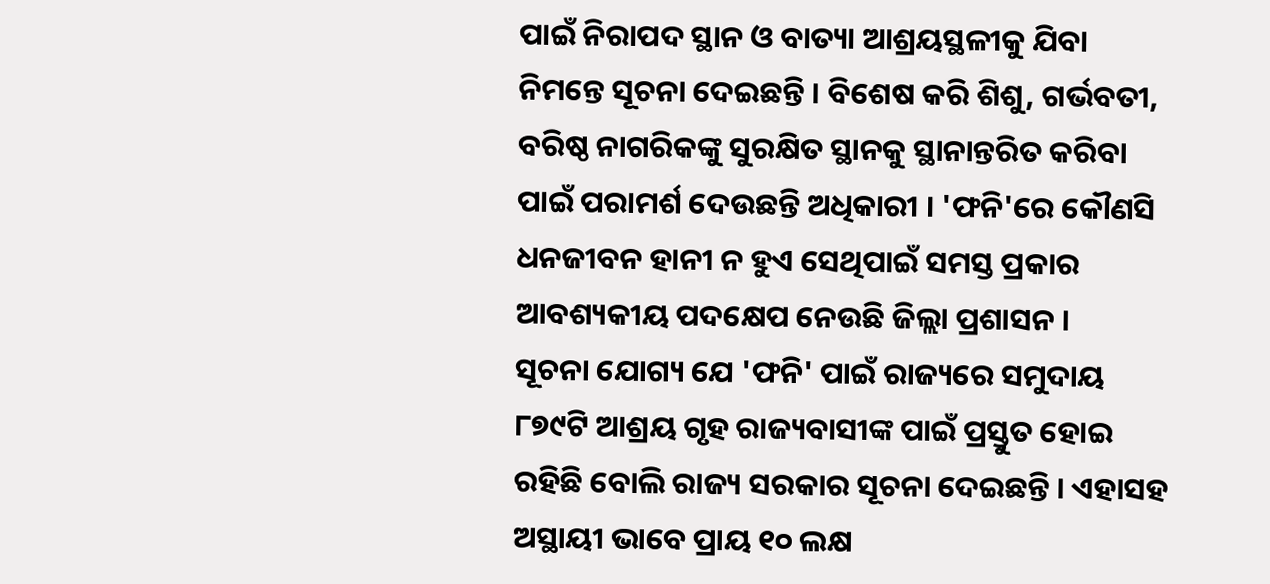ପାଇଁ ନିରାପଦ ସ୍ଥାନ ଓ ବାତ୍ୟା ଆଶ୍ରୟସ୍ଥଳୀକୁ ଯିବା ନିମନ୍ତେ ସୂଚନା ଦେଇଛନ୍ତି । ବିଶେଷ କରି ଶିଶୁ, ଗର୍ଭବତୀ, ବରିଷ୍ଠ ନାଗରିକଙ୍କୁ ସୁରକ୍ଷିତ ସ୍ଥାନକୁ ସ୍ଥାନାନ୍ତରିତ କରିବା ପାଇଁ ପରାମର୍ଶ ଦେଉଛନ୍ତି ଅଧିକାରୀ । 'ଫନି'ରେ କୌଣସି ଧନଜୀବନ ହାନୀ ନ ହୁଏ ସେଥିପାଇଁ ସମସ୍ତ ପ୍ରକାର ଆବଶ୍ୟକୀୟ ପଦକ୍ଷେପ ନେଉଛି ଜିଲ୍ଲା ପ୍ରଶାସନ ।
ସୂଚନା ଯୋଗ୍ୟ ଯେ 'ଫନି' ପାଇଁ ରାଜ୍ୟରେ ସମୁଦାୟ ୮୭୯ଟି ଆଶ୍ରୟ ଗୃହ ରାଜ୍ୟବାସୀଙ୍କ ପାଇଁ ପ୍ରସ୍ତୁତ ହୋଇ ରହିଛି ବୋଲି ରାଜ୍ୟ ସରକାର ସୂଚନା ଦେଇଛନ୍ତି । ଏହାସହ ଅସ୍ଥାୟୀ ଭାବେ ପ୍ରାୟ ୧୦ ଲକ୍ଷ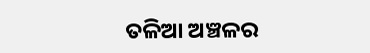ତଳିଆ ଅଞ୍ଚଳର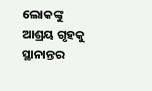ଲୋକଙ୍କୁ ଆଶ୍ରୟ ଗୃହକୁ ସ୍ଥାନାନ୍ତର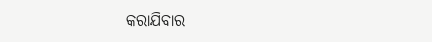କରାଯିବାର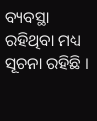ବ୍ୟବସ୍ଥା ରହିଥିବା ମଧ୍ୟ ସୂଚନା ରହିଛି ।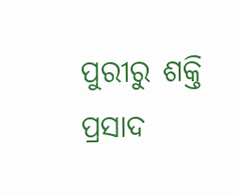ପୁରୀରୁ ଶକ୍ତି ପ୍ରସାଦ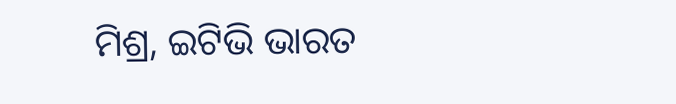ମିଶ୍ର, ଇଟିଭି ଭାରତ